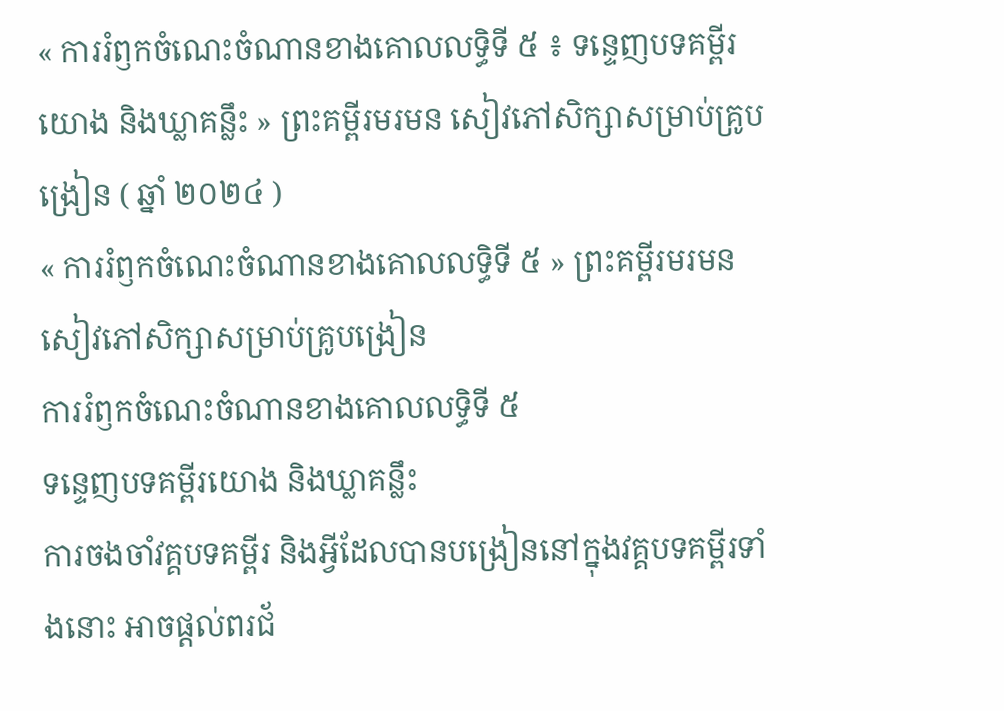« ការរំឭកចំណេះចំណានខាងគោលលទ្ធិទី ៥ ៖ ទន្ទេញបទគម្ពីរយោង និងឃ្លាគន្លឹះ » ព្រះគម្ពីរមរមន សៀវភៅសិក្សាសម្រាប់គ្រូបង្រៀន ( ឆ្នាំ ២០២៤ )
« ការរំឭកចំណេះចំណានខាងគោលលទ្ធិទី ៥ » ព្រះគម្ពីរមរមន សៀវភៅសិក្សាសម្រាប់គ្រូបង្រៀន
ការរំឭកចំណេះចំណានខាងគោលលទ្ធិទី ៥
ទន្ទេញបទគម្ពីរយោង និងឃ្លាគន្លឹះ
ការចងចាំវគ្គបទគម្ពីរ និងអ្វីដែលបានបង្រៀននៅក្នុងវគ្គបទគម្ពីរទាំងនោះ អាចផ្តល់ពរជ័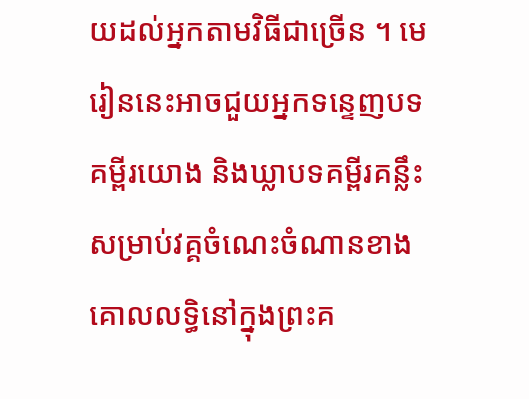យដល់អ្នកតាមវិធីជាច្រើន ។ មេរៀននេះអាចជួយអ្នកទន្ទេញបទគម្ពីរយោង និងឃ្លាបទគម្ពីរគន្លឹះសម្រាប់វគ្គចំណេះចំណានខាងគោលលទ្ធិនៅក្នុងព្រះគ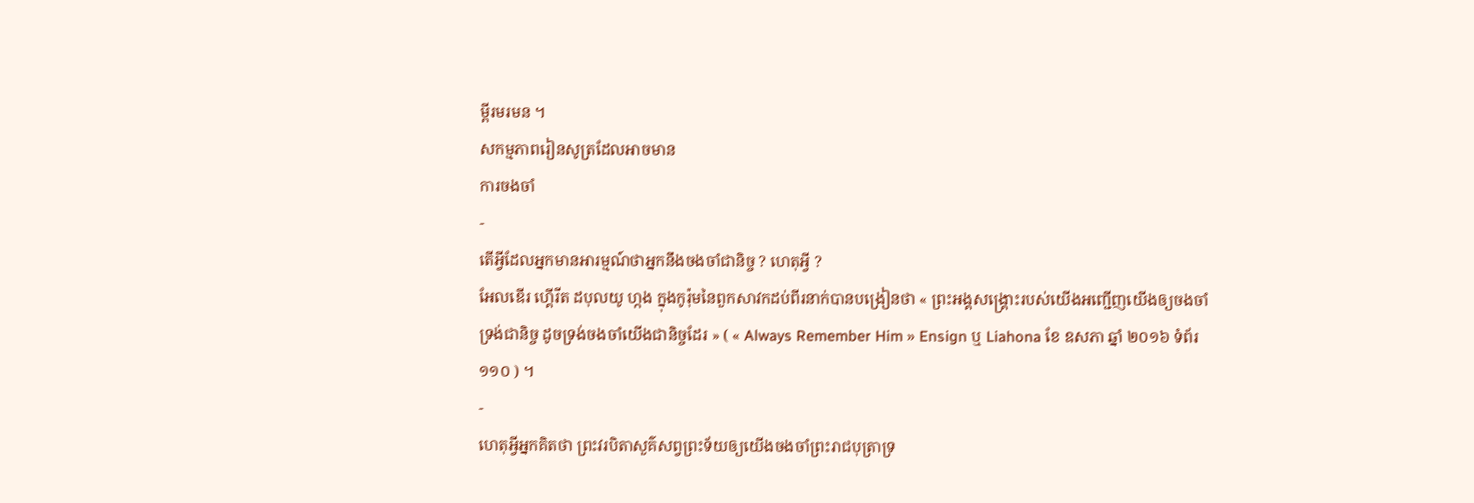ម្ពីរមរមន ។
សកម្មភាពរៀនសូត្រដែលអាចមាន
ការចងចាំ
-
តើអ្វីដែលអ្នកមានអារម្មណ៍ថាអ្នកនឹងចងចាំជានិច្ច ? ហេតុអ្វី ?
អែលឌើរ ហ្គើរីត ដបុលយូ ហ្កង ក្នុងកូរ៉ុមនៃពួកសាវកដប់ពីរនាក់បានបង្រៀនថា « ព្រះអង្គសង្គ្រោះរបស់យើងអញ្ជើញយើងឲ្យចងចាំទ្រង់ជានិច្ច ដូចទ្រង់ចងចាំយើងជានិច្ចដែរ » ( « Always Remember Him » Ensign ឬ Liahona ខែ ឧសភា ឆ្នាំ ២០១៦ ទំព័រ ១១០ ) ។
-
ហេតុអ្វីអ្នកគិតថា ព្រះវរបិតាសួគ៌សព្វព្រះទ័យឲ្យយើងចងចាំព្រះរាជបុត្រាទ្រ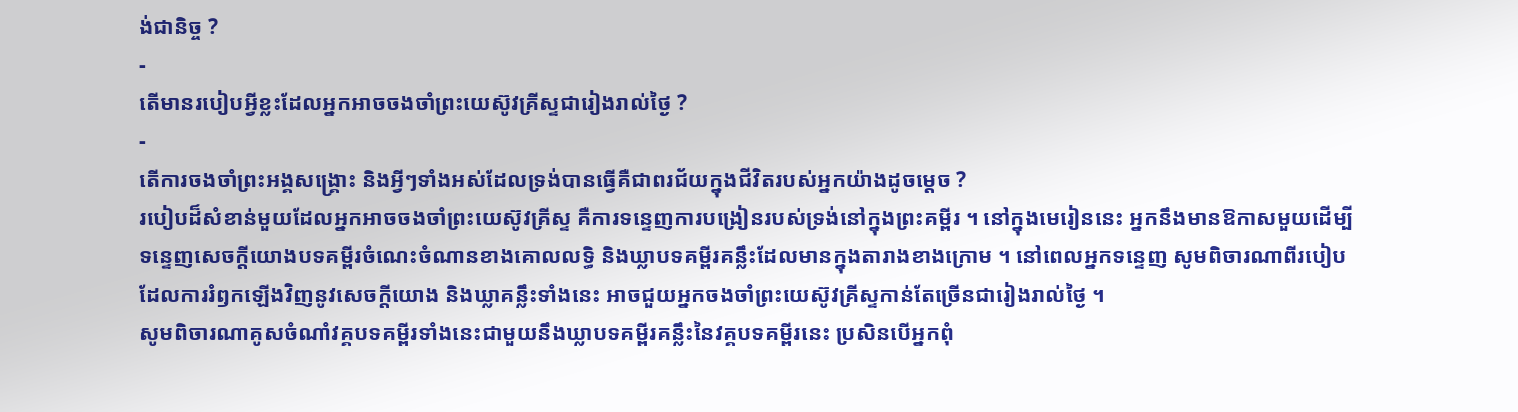ង់ជានិច្ច ?
-
តើមានរបៀបអ្វីខ្លះដែលអ្នកអាចចងចាំព្រះយេស៊ូវគ្រីស្ទជារៀងរាល់ថ្ងៃ ?
-
តើការចងចាំព្រះអង្គសង្គ្រោះ និងអ្វីៗទាំងអស់ដែលទ្រង់បានធ្វើគឺជាពរជ័យក្នុងជីវិតរបស់អ្នកយ៉ាងដូចម្ដេច ?
របៀបដ៏សំខាន់មួយដែលអ្នកអាចចងចាំព្រះយេស៊ូវគ្រីស្ទ គឺការទន្ទេញការបង្រៀនរបស់ទ្រង់នៅក្នុងព្រះគម្ពីរ ។ នៅក្នុងមេរៀននេះ អ្នកនឹងមានឱកាសមួយដើម្បីទន្ទេញសេចក្តីយោងបទគម្ពីរចំណេះចំណានខាងគោលលទ្ធិ និងឃ្លាបទគម្ពីរគន្លឹះដែលមានក្នុងតារាងខាងក្រោម ។ នៅពេលអ្នកទន្ទេញ សូមពិចារណាពីរបៀបដែលការរំឭកឡើងវិញនូវសេចក្តីយោង និងឃ្លាគន្លឹះទាំងនេះ អាចជួយអ្នកចងចាំព្រះយេស៊ូវគ្រីស្ទកាន់តែច្រើនជារៀងរាល់ថ្ងៃ ។
សូមពិចារណាគូសចំណាំវគ្គបទគម្ពីរទាំងនេះជាមួយនឹងឃ្លាបទគម្ពីរគន្លឹះនៃវគ្គបទគម្ពីរនេះ ប្រសិនបើអ្នកពុំ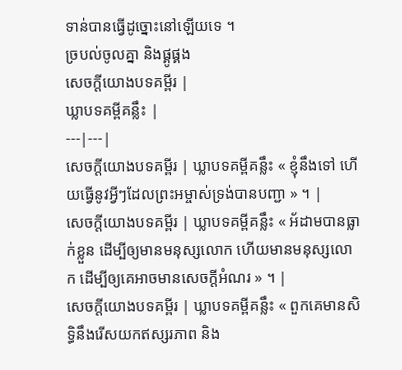ទាន់បានធ្វើដូច្នោះនៅឡើយទេ ។
ច្របល់ចូលគ្នា និងផ្គូផ្គង
សេចក្តីយោងបទគម្ពីរ |
ឃ្លាបទគម្ពីគន្លឹះ |
---|---|
សេចក្តីយោងបទគម្ពីរ | ឃ្លាបទគម្ពីគន្លឹះ « ខ្ញុំនឹងទៅ ហើយធ្វើនូវអ្វីៗដែលព្រះអម្ចាស់ទ្រង់បានបញ្ជា » ។ |
សេចក្តីយោងបទគម្ពីរ | ឃ្លាបទគម្ពីគន្លឹះ « អ័ដាមបានធ្លាក់ខ្លួន ដើម្បីឲ្យមានមនុស្សលោក ហើយមានមនុស្សលោក ដើម្បីឲ្យគេអាចមានសេចក្ដីអំណរ » ។ |
សេចក្តីយោងបទគម្ពីរ | ឃ្លាបទគម្ពីគន្លឹះ « ពួកគេមានសិទ្ធិនឹងរើសយកឥស្សរភាព និង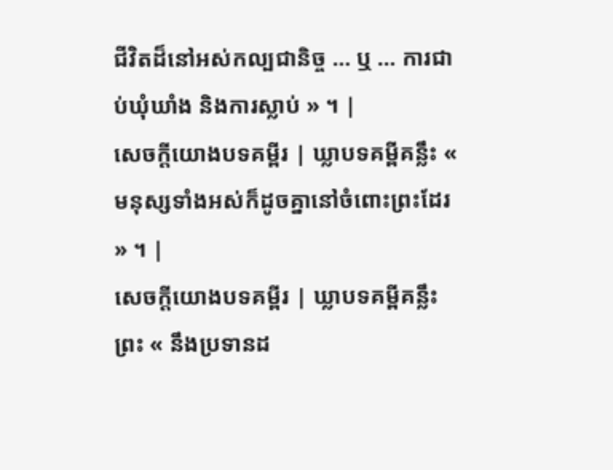ជីវិតដ៏នៅអស់កល្បជានិច្ច … ឬ … ការជាប់ឃុំឃាំង និងការស្លាប់ » ។ |
សេចក្តីយោងបទគម្ពីរ | ឃ្លាបទគម្ពីគន្លឹះ « មនុស្សទាំងអស់ក៏ដូចគ្នានៅចំពោះព្រះដែរ » ។ |
សេចក្តីយោងបទគម្ពីរ | ឃ្លាបទគម្ពីគន្លឹះ ព្រះ « នឹងប្រទានដ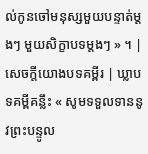ល់កូនចៅមនុស្សមួយបន្ទាត់ម្ដងៗ មួយសិក្ខាបទម្ដងៗ » ។ |
សេចក្តីយោងបទគម្ពីរ | ឃ្លាបទគម្ពីគន្លឹះ « សូមទទួលទាននូវព្រះបន្ទូល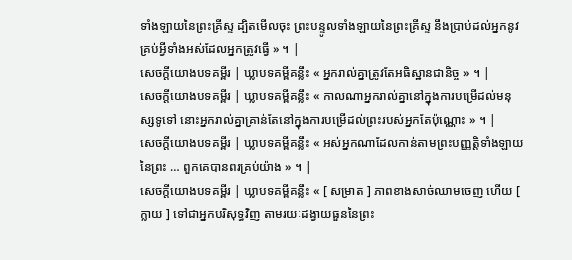ទាំងឡាយនៃព្រះគ្រីស្ទ ដ្បិតមើលចុះ ព្រះបន្ទូលទាំងឡាយនៃព្រះគ្រីស្ទ នឹងប្រាប់ដល់អ្នកនូវគ្រប់អ្វីទាំងអស់ដែលអ្នកត្រូវធ្វើ » ។ |
សេចក្តីយោងបទគម្ពីរ | ឃ្លាបទគម្ពីគន្លឹះ « អ្នករាល់គ្នាត្រូវតែអធិស្ឋានជានិច្ច » ។ |
សេចក្តីយោងបទគម្ពីរ | ឃ្លាបទគម្ពីគន្លឹះ « កាលណាអ្នករាល់គ្នានៅក្នុងការបម្រើដល់មនុស្សទូទៅ នោះអ្នករាល់គ្នាគ្រាន់តែនៅក្នុងការបម្រើដល់ព្រះរបស់អ្នកតែប៉ុណ្ណោះ » ។ |
សេចក្តីយោងបទគម្ពីរ | ឃ្លាបទគម្ពីគន្លឹះ « អស់អ្នកណាដែលកាន់តាមព្រះបញ្ញត្តិទាំងឡាយនៃព្រះ … ពួកគេបានពរគ្រប់យ៉ាង » ។ |
សេចក្តីយោងបទគម្ពីរ | ឃ្លាបទគម្ពីគន្លឹះ « [ សម្រាត ] ភាពខាងសាច់ឈាមចេញ ហើយ [ ក្លាយ ] ទៅជាអ្នកបរិសុទ្ធវិញ តាមរយៈដង្វាយធួននៃព្រះ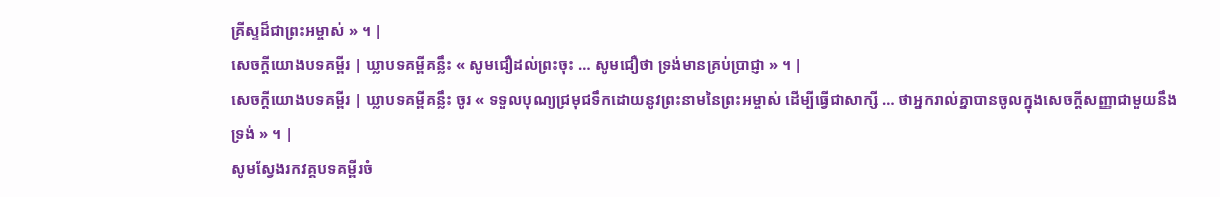គ្រីស្ទដ៏ជាព្រះអម្ចាស់ » ។ |
សេចក្តីយោងបទគម្ពីរ | ឃ្លាបទគម្ពីគន្លឹះ « សូមជឿដល់ព្រះចុះ … សូមជឿថា ទ្រង់មានគ្រប់ប្រាជ្ញា » ។ |
សេចក្តីយោងបទគម្ពីរ | ឃ្លាបទគម្ពីគន្លឹះ ចូរ « ទទួលបុណ្យជ្រមុជទឹកដោយនូវព្រះនាមនៃព្រះអម្ចាស់ ដើម្បីធ្វើជាសាក្សី … ថាអ្នករាល់គ្នាបានចូលក្នុងសេចក្ដីសញ្ញាជាមួយនឹងទ្រង់ » ។ |
សូមស្វែងរកវគ្គបទគម្ពីរចំ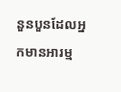នួនបួនដែលអ្នកមានអារម្ម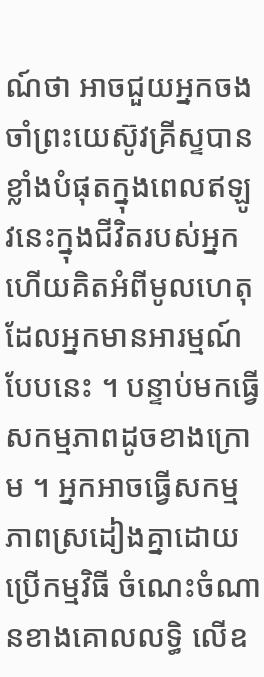ណ៍ថា អាចជួយអ្នកចងចាំព្រះយេស៊ូវគ្រីស្ទបានខ្លាំងបំផុតក្នុងពេលឥឡូវនេះក្នុងជីវិតរបស់អ្នក ហើយគិតអំពីមូលហេតុដែលអ្នកមានអារម្មណ៍បែបនេះ ។ បន្ទាប់មកធ្វើសកម្មភាពដូចខាងក្រោម ។ អ្នកអាចធ្វើសកម្មភាពស្រដៀងគ្នាដោយប្រើកម្មវិធី ចំណេះចំណានខាងគោលលទ្ធិ លើឧ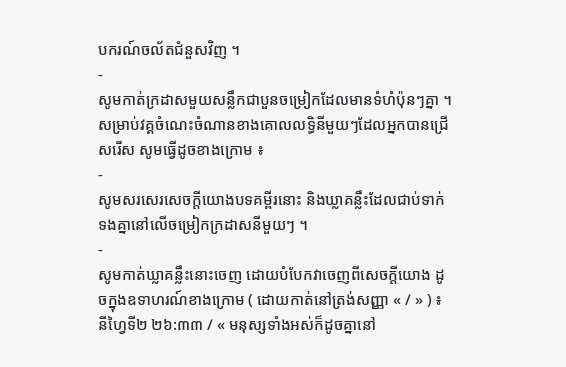បករណ៍ចល័តជំនួសវិញ ។
-
សូមកាត់ក្រដាសមួយសន្លឹកជាបួនចម្រៀកដែលមានទំហំប៉ុនៗគ្នា ។ សម្រាប់វគ្គចំណេះចំណានខាងគោលលទ្ធិនីមួយៗដែលអ្នកបានជ្រើសរើស សូមធ្វើដូចខាងក្រោម ៖
-
សូមសរសេរសេចក្តីយោងបទគម្ពីរនោះ និងឃ្លាគន្លឹះដែលជាប់ទាក់ទងគ្នានៅលើចម្រៀកក្រដាសនីមួយៗ ។
-
សូមកាត់ឃ្លាគន្លឹះនោះចេញ ដោយបំបែកវាចេញពីសេចក្តីយោង ដូចក្នុងឧទាហរណ៍ខាងក្រោម ( ដោយកាត់នៅត្រង់សញ្ញា « / » ) ៖
នីហ្វៃទី២ ២៦:៣៣ / « មនុស្សទាំងអស់ក៏ដូចគ្នានៅ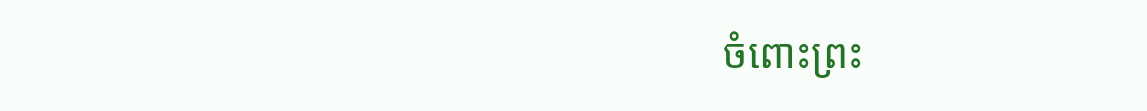ចំពោះព្រះ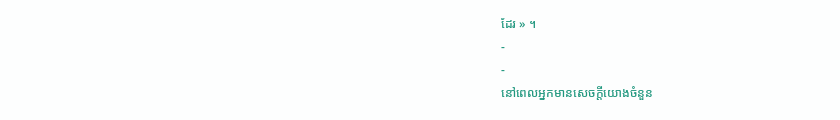ដែរ » ។
-
-
នៅពេលអ្នកមានសេចក្តីយោងចំនួន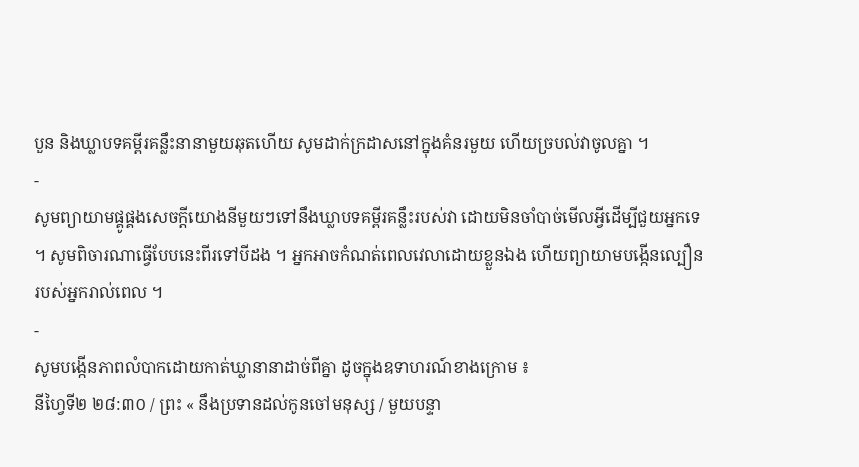បួន និងឃ្លាបទគម្ពីរគន្លឹះនានាមួយឆុតហើយ សូមដាក់ក្រដាសនៅក្នុងគំនរមួយ ហើយច្របល់វាចូលគ្នា ។
-
សូមព្យាយាមផ្គូផ្គងសេចក្តីយោងនីមួយៗទៅនឹងឃ្លាបទគម្ពីរគន្លឹះរបស់វា ដោយមិនចាំបាច់មើលអ្វីដើម្បីជួយអ្នកទេ ។ សូមពិចារណាធ្វើបែបនេះពីរទៅបីដង ។ អ្នកអាចកំណត់ពេលវេលាដោយខ្លួនឯង ហើយព្យាយាមបង្កើនល្បឿនរបស់អ្នករាល់ពេល ។
-
សូមបង្កើនភាពលំបាកដោយកាត់ឃ្លានានាដាច់ពីគ្នា ដូចក្នុងឧទាហរណ៍ខាងក្រោម ៖
នីហ្វៃទី២ ២៨:៣០ / ព្រះ « នឹងប្រទានដល់កូនចៅមនុស្ស / មួយបន្ទា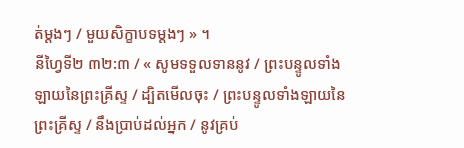ត់ម្តងៗ / មួយសិក្ខាបទម្តងៗ » ។
នីហ្វៃទី២ ៣២:៣ / « សូមទទួលទាននូវ / ព្រះបន្ទូលទាំងឡាយនៃព្រះគ្រីស្ទ / ដ្បិតមើលចុះ / ព្រះបន្ទូលទាំងឡាយនៃព្រះគ្រីស្ទ / នឹងប្រាប់ដល់អ្នក / នូវគ្រប់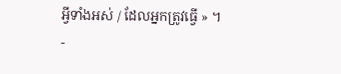អ្វីទាំងអស់ / ដែលអ្នកត្រូវធ្វើ » ។
-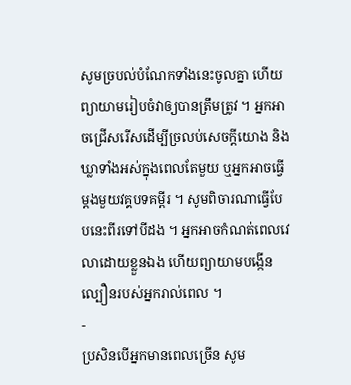សូមច្របល់បំណែកទាំងនេះចូលគ្នា ហើយព្យាយាមរៀបចំវាឲ្យបានត្រឹមត្រូវ ។ អ្នកអាចជ្រើសរើសដើម្បីច្រលប់សេចក្តីយោង និងឃ្លាទាំងអស់ក្នុងពេលតែមួយ ឬអ្នកអាចធ្វើម្តងមួយវគ្គបទគម្ពីរ ។ សូមពិចារណាធ្វើបែបនេះពីរទៅបីដង ។ អ្នកអាចកំណត់ពេលវេលាដោយខ្លួនឯង ហើយព្យាយាមបង្កើនល្បឿនរបស់អ្នករាល់ពេល ។
-
ប្រសិនបើអ្នកមានពេលច្រើន សូម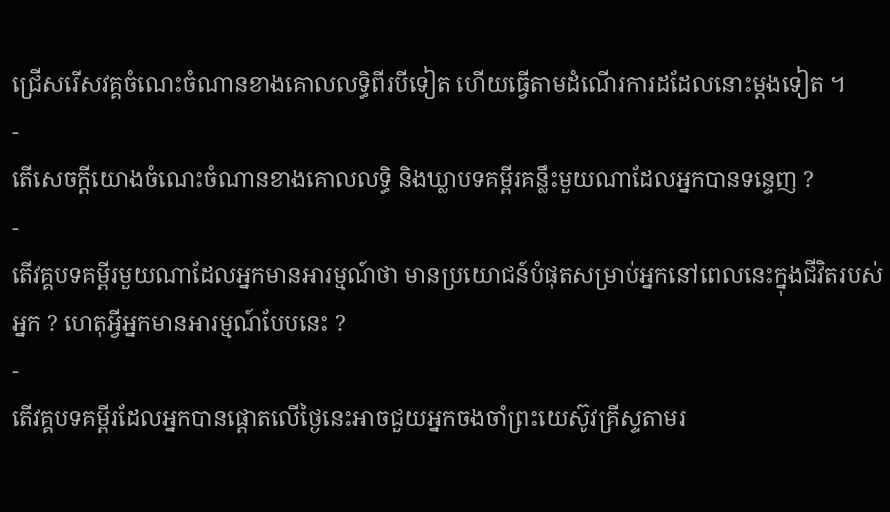ជ្រើសរើសវគ្គចំណេះចំណានខាងគោលលទ្ធិពីរបីទៀត ហើយធ្វើតាមដំណើរការដដែលនោះម្តងទៀត ។
-
តើសេចក្ដីយោងចំណេះចំណានខាងគោលលទ្ធិ និងឃ្លាបទគម្ពីរគន្លឹះមួយណាដែលអ្នកបានទន្ទេញ ?
-
តើវគ្គបទគម្ពីរមួយណាដែលអ្នកមានអារម្មណ៍ថា មានប្រយោជន៍បំផុតសម្រាប់អ្នកនៅពេលនេះក្នុងជីវិតរបស់អ្នក ? ហេតុអ្វីអ្នកមានអារម្មណ៍បែបនេះ ?
-
តើវគ្គបទគម្ពីរដែលអ្នកបានផ្តោតលើថ្ងៃនេះអាចជួយអ្នកចងចាំព្រះយេស៊ូវគ្រីស្ទតាមរ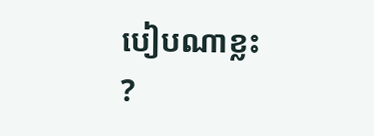បៀបណាខ្លះ ?